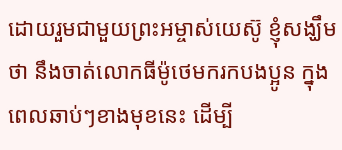ដោយរួមជាមួយព្រះអម្ចាស់យេស៊ូ ខ្ញុំសង្ឃឹមថា នឹងចាត់លោកធីម៉ូថេមករកបងប្អូន ក្នុងពេលឆាប់ៗខាងមុខនេះ ដើម្បី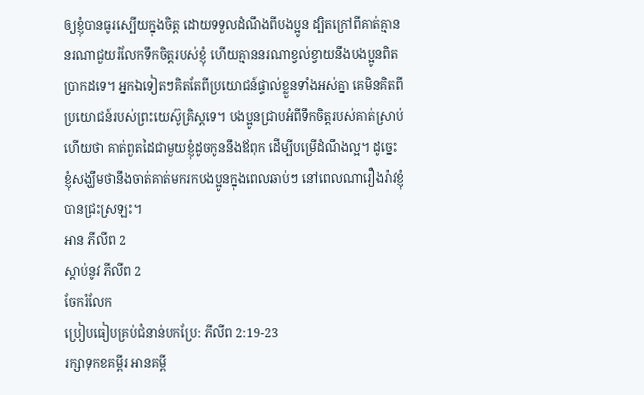ឲ្យខ្ញុំបានធូរស្បើយក្នុងចិត្ត ដោយទទួលដំណឹងពីបងប្អូន ដ្បិតក្រៅពីគាត់គ្មាននរណាជួយរំលែកទឹកចិត្តរបស់ខ្ញុំ ហើយគ្មាននរណាខ្វល់ខ្វាយនឹងបងប្អូនពិតប្រាកដទេ។ អ្នកឯទៀតៗគិតតែពីប្រយោជន៍ផ្ទាល់ខ្លួនទាំងអស់គ្នា គេមិនគិតពីប្រយោជន៍របស់ព្រះយេស៊ូគ្រិស្តទេ។ បងប្អូនជ្រាបអំពីទឹកចិត្តរបស់គាត់ស្រាប់ហើយថា គាត់ពួតដៃជាមួយខ្ញុំដូចកូននឹងឪពុក ដើម្បីបម្រើដំណឹងល្អ។ ដូច្នេះ ខ្ញុំសង្ឃឹមថានឹងចាត់គាត់មករកបងប្អូនក្នុងពេលឆាប់ៗ នៅពេលណារឿងរ៉ាវខ្ញុំបានជ្រះស្រឡះ។
អាន ភីលីព 2
ស្ដាប់នូវ ភីលីព 2
ចែករំលែក
ប្រៀបធៀបគ្រប់ជំនាន់បកប្រែ: ភីលីព 2:19-23
រក្សាទុកខគម្ពីរ អានគម្ពី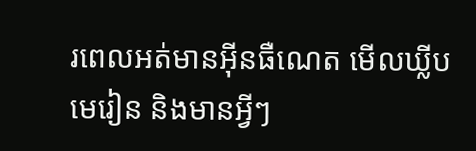រពេលអត់មានអ៊ីនធឺណេត មើលឃ្លីបមេរៀន និងមានអ្វីៗ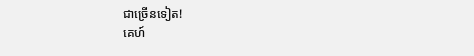ជាច្រើនទៀត!
គេហ៍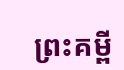ព្រះគម្ពី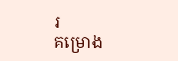រ
គម្រោង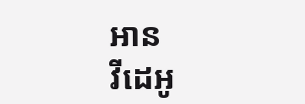អាន
វីដេអូ